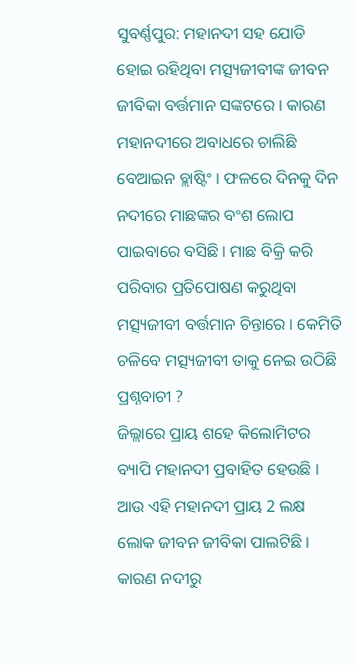ସୁବର୍ଣ୍ଣପୁର: ମହାନଦୀ ସହ ଯୋଡି ହୋଇ ରହିଥିବା ମତ୍ସ୍ୟଜୀବୀଙ୍କ ଜୀବନ ଜୀବିକା ବର୍ତ୍ତମାନ ସଙ୍କଟରେ । କାରଣ ମହାନଦୀରେ ଅବାଧରେ ଚାଲିଛି ବେଆଇନ ବ୍ଲାଷ୍ଟିଂ । ଫଳରେ ଦିନକୁ ଦିନ ନଦୀରେ ମାଛଙ୍କର ବଂଶ ଲୋପ ପାଇବାରେ ବସିଛି । ମାଛ ବିକ୍ରି କରି ପରିବାର ପ୍ରତିପୋଷଣ କରୁଥିବା ମତ୍ସ୍ୟଜୀବୀ ବର୍ତ୍ତମାନ ଚିନ୍ତାରେ । କେମିତି ଚଳିବେ ମତ୍ସ୍ୟଜୀବୀ ତାକୁ ନେଇ ଉଠିଛି ପ୍ରଶ୍ନବାଚୀ ?
ଜିଲ୍ଲାରେ ପ୍ରାୟ ଶହେ କିଲୋମିଟର ବ୍ୟାପି ମହାନଦୀ ପ୍ରବାହିତ ହେଉଛି । ଆଉ ଏହି ମହାନଦୀ ପ୍ରାୟ 2 ଲକ୍ଷ ଲୋକ ଜୀବନ ଜୀବିକା ପାଲଟିଛି । କାରଣ ନଦୀରୁ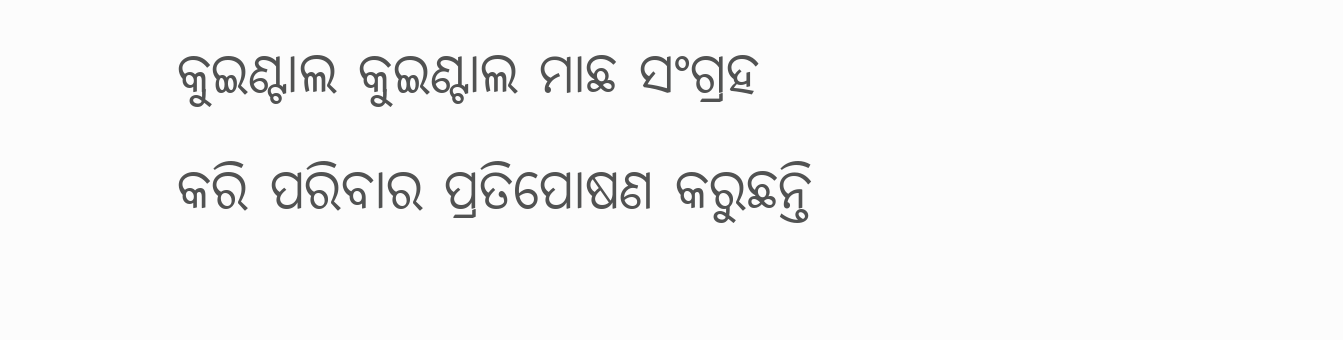କୁଇଣ୍ଟାଲ କୁଇଣ୍ଟାଲ ମାଛ ସଂଗ୍ରହ କରି ପରିବାର ପ୍ରତିପୋଷଣ କରୁଛନ୍ତି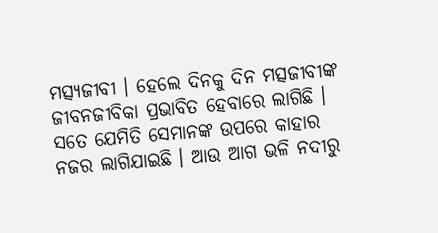ମତ୍ସ୍ୟଜୀବୀ । ହେଲେ ଦିନକୁ ଦିନ ମତ୍ସଜୀବୀଙ୍କ ଜୀବନଜୀବିକା ପ୍ରଭାବିତ ହେବାରେ ଲାଗିଛି । ସତେ ଯେମିତି ସେମାନଙ୍କ ଉପରେ କାହାର ନଜର ଲାଗିଯାଇଛି । ଆଉ ଆଗ ଭଳି ନଦୀରୁ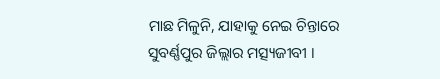ମାଛ ମିଳୁନି, ଯାହାକୁ ନେଇ ଚିନ୍ତାରେ ସୁବର୍ଣ୍ଣପୁର ଜିଲ୍ଲାର ମତ୍ସ୍ୟଜୀବୀ ।